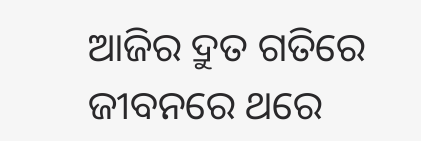ଆଜିର ଦ୍ରୁତ ଗତିରେ ଜୀବନରେ ଥରେ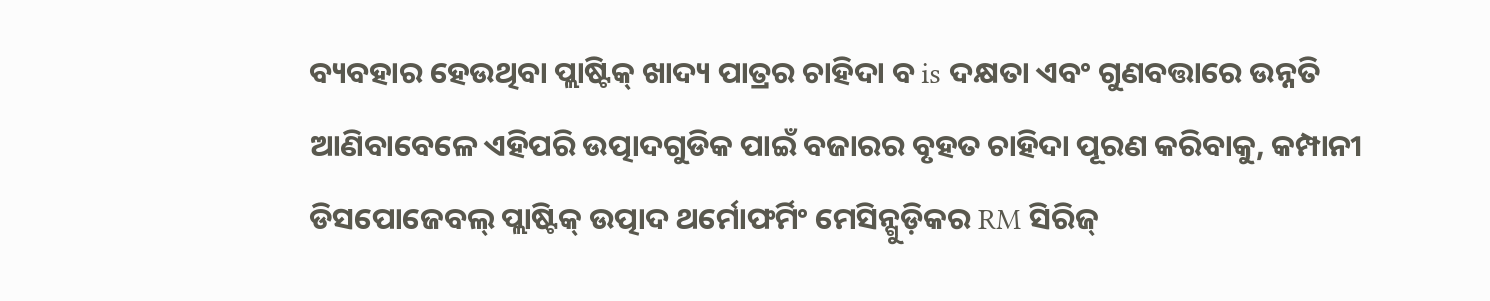ବ୍ୟବହାର ହେଉଥିବା ପ୍ଲାଷ୍ଟିକ୍ ଖାଦ୍ୟ ପାତ୍ରର ଚାହିଦା ବ is ଦକ୍ଷତା ଏବଂ ଗୁଣବତ୍ତାରେ ଉନ୍ନତି ଆଣିବାବେଳେ ଏହିପରି ଉତ୍ପାଦଗୁଡିକ ପାଇଁ ବଜାରର ବୃହତ ଚାହିଦା ପୂରଣ କରିବାକୁ, କମ୍ପାନୀ ଡିସପୋଜେବଲ୍ ପ୍ଲାଷ୍ଟିକ୍ ଉତ୍ପାଦ ଥର୍ମୋଫର୍ମିଂ ମେସିନ୍ଗୁଡ଼ିକର RM ସିରିଜ୍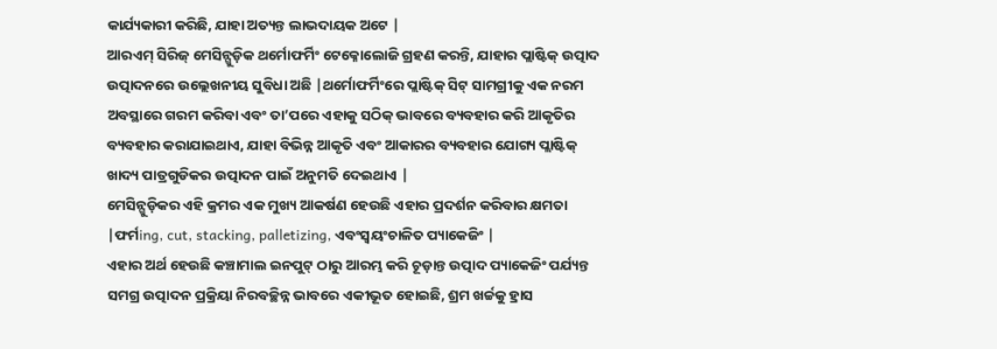କାର୍ଯ୍ୟକାରୀ କରିଛି, ଯାହା ଅତ୍ୟନ୍ତ ଲାଭଦାୟକ ଅଟେ |
ଆରଏମ୍ ସିରିଜ୍ ମେସିନ୍ଗୁଡ଼ିକ ଥର୍ମୋଫର୍ମିଂ ଟେକ୍ନୋଲୋଜି ଗ୍ରହଣ କରନ୍ତି, ଯାହାର ପ୍ଲାଷ୍ଟିକ୍ ଉତ୍ପାଦ ଉତ୍ପାଦନରେ ଉଲ୍ଲେଖନୀୟ ସୁବିଧା ଅଛି |ଥର୍ମୋଫର୍ମିଂରେ ପ୍ଲାଷ୍ଟିକ୍ ସିଟ୍ ସାମଗ୍ରୀକୁ ଏକ ନରମ ଅବସ୍ଥାରେ ଗରମ କରିବା ଏବଂ ତା’ପରେ ଏହାକୁ ସଠିକ୍ ଭାବରେ ବ୍ୟବହାର କରି ଆକୃତିର ବ୍ୟବହାର କରାଯାଇଥାଏ, ଯାହା ବିଭିନ୍ନ ଆକୃତି ଏବଂ ଆକାରର ବ୍ୟବହାର ଯୋଗ୍ୟ ପ୍ଲାଷ୍ଟିକ୍ ଖାଦ୍ୟ ପାତ୍ରଗୁଡିକର ଉତ୍ପାଦନ ପାଇଁ ଅନୁମତି ଦେଇଥାଏ |
ମେସିନ୍ଗୁଡ଼ିକର ଏହି କ୍ରମର ଏକ ମୁଖ୍ୟ ଆକର୍ଷଣ ହେଉଛି ଏହାର ପ୍ରଦର୍ଶନ କରିବାର କ୍ଷମତା |ଫର୍ମing, cut, stacking, palletizing, ଏବଂସ୍ୱୟଂଚାଳିତ ପ୍ୟାକେଜିଂ |
ଏହାର ଅର୍ଥ ହେଉଛି କଞ୍ଚାମାଲ ଇନପୁଟ୍ ଠାରୁ ଆରମ୍ଭ କରି ଚୂଡ଼ାନ୍ତ ଉତ୍ପାଦ ପ୍ୟାକେଜିଂ ପର୍ଯ୍ୟନ୍ତ ସମଗ୍ର ଉତ୍ପାଦନ ପ୍ରକ୍ରିୟା ନିରବଚ୍ଛିନ୍ନ ଭାବରେ ଏକୀଭୂତ ହୋଇଛି, ଶ୍ରମ ଖର୍ଚ୍ଚକୁ ହ୍ରାସ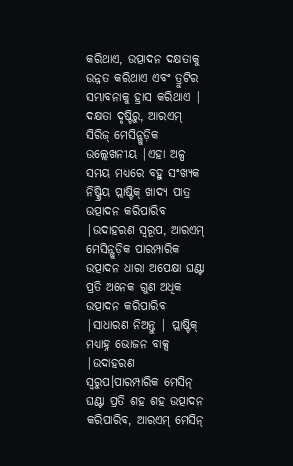କରିଥାଏ, ଉତ୍ପାଦନ ଦକ୍ଷତାକୁ ଉନ୍ନତ କରିଥାଏ ଏବଂ ତ୍ରୁଟିର ସମ୍ଭାବନାକୁ ହ୍ରାସ କରିଥାଏ |
ଦକ୍ଷତା ଦୃଷ୍ଟିରୁ, ଆରଏମ୍ ସିରିଜ୍ ମେସିନ୍ଗୁଡ଼ିକ ଉଲ୍ଲେଖନୀୟ |ଏହା ଅଳ୍ପ ସମୟ ମଧ୍ୟରେ ବହୁ ସଂଖ୍ୟକ ନିଷ୍କ୍ରିୟ ପ୍ଲାଷ୍ଟିକ୍ ଖାଦ୍ୟ ପାତ୍ର ଉତ୍ପାଦନ କରିପାରିବ |ଉଦାହରଣ ସ୍ୱରୂପ, ଆରଏମ୍ ମେସିନ୍ଗୁଡ଼ିକ ପାରମ୍ପାରିକ ଉତ୍ପାଦନ ଧାରା ଅପେକ୍ଷା ଘଣ୍ଟା ପ୍ରତି ଅନେକ ଗୁଣ ଅଧିକ ଉତ୍ପାଦନ କରିପାରିବ |ସାଧାରଣ ନିଅନ୍ତୁ | ପ୍ଲାଷ୍ଟିକ୍ ମଧ୍ୟାହ୍ନ ଭୋଜନ ବାକ୍ସ |ଉଦାହରଣ ସ୍ଵରୁପ।ପାରମ୍ପାରିକ ମେସିନ୍ ଘଣ୍ଟା ପ୍ରତି ଶହ ଶହ ଉତ୍ପାଦନ କରିପାରିବ, ଆରଏମ୍ ମେସିନ୍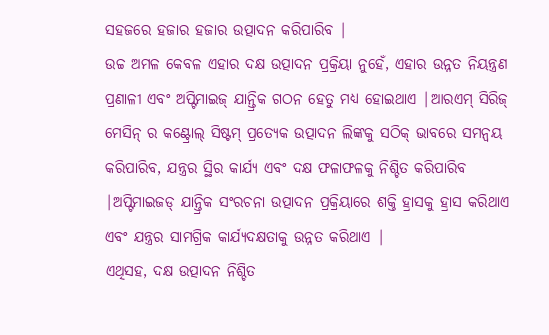ସହଜରେ ହଜାର ହଜାର ଉତ୍ପାଦନ କରିପାରିବ |
ଉଚ୍ଚ ଅମଳ କେବଳ ଏହାର ଦକ୍ଷ ଉତ୍ପାଦନ ପ୍ରକ୍ରିୟା ନୁହେଁ, ଏହାର ଉନ୍ନତ ନିୟନ୍ତ୍ରଣ ପ୍ରଣାଳୀ ଏବଂ ଅପ୍ଟିମାଇଜ୍ ଯାନ୍ତ୍ରିକ ଗଠନ ହେତୁ ମଧ୍ୟ ହୋଇଥାଏ |ଆରଏମ୍ ସିରିଜ୍ ମେସିନ୍ ର କଣ୍ଟ୍ରୋଲ୍ ସିଷ୍ଟମ୍ ପ୍ରତ୍ୟେକ ଉତ୍ପାଦନ ଲିଙ୍କକୁ ସଠିକ୍ ଭାବରେ ସମନ୍ୱୟ କରିପାରିବ, ଯନ୍ତ୍ରର ସ୍ଥିର କାର୍ଯ୍ୟ ଏବଂ ଦକ୍ଷ ଫଳାଫଳକୁ ନିଶ୍ଚିତ କରିପାରିବ |ଅପ୍ଟିମାଇଜଡ୍ ଯାନ୍ତ୍ରିକ ସଂରଚନା ଉତ୍ପାଦନ ପ୍ରକ୍ରିୟାରେ ଶକ୍ତି ହ୍ରାସକୁ ହ୍ରାସ କରିଥାଏ ଏବଂ ଯନ୍ତ୍ରର ସାମଗ୍ରିକ କାର୍ଯ୍ୟଦକ୍ଷତାକୁ ଉନ୍ନତ କରିଥାଏ |
ଏଥିସହ, ଦକ୍ଷ ଉତ୍ପାଦନ ନିଶ୍ଚିତ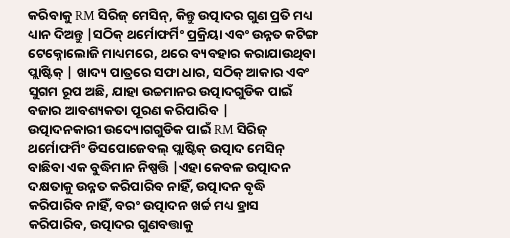କରିବାକୁ RM ସିରିଜ୍ ମେସିନ୍, କିନ୍ତୁ ଉତ୍ପାଦର ଗୁଣ ପ୍ରତି ମଧ୍ୟ ଧ୍ୟାନ ଦିଅନ୍ତୁ |ସଠିକ୍ ଥର୍ମୋଫର୍ମିଂ ପ୍ରକ୍ରିୟା ଏବଂ ଉନ୍ନତ କଟିଙ୍ଗ ଟେକ୍ନୋଲୋଜି ମାଧ୍ୟମରେ, ଥରେ ବ୍ୟବହାର କରାଯାଉଥିବା ପ୍ଲାଷ୍ଟିକ୍ | ଖାଦ୍ୟ ପାତ୍ରରେ ସଫା ଧାର, ସଠିକ୍ ଆକାର ଏବଂ ସୁଗମ ରୂପ ଅଛି, ଯାହା ଉଚ୍ଚମାନର ଉତ୍ପାଦଗୁଡିକ ପାଇଁ ବଜାର ଆବଶ୍ୟକତା ପୂରଣ କରିପାରିବ |
ଉତ୍ପାଦନକାରୀ ଉଦ୍ୟୋଗଗୁଡିକ ପାଇଁ RM ସିରିଜ୍ ଥର୍ମୋଫର୍ମିଂ ଡିସପୋଜେବଲ୍ ପ୍ଲାଷ୍ଟିକ୍ ଉତ୍ପାଦ ମେସିନ୍ ବାଛିବା ଏକ ବୁଦ୍ଧିମାନ ନିଷ୍ପତ୍ତି |ଏହା କେବଳ ଉତ୍ପାଦନ ଦକ୍ଷତାକୁ ଉନ୍ନତ କରିପାରିବ ନାହିଁ, ଉତ୍ପାଦନ ବୃଦ୍ଧି କରିପାରିବ ନାହିଁ, ବରଂ ଉତ୍ପାଦନ ଖର୍ଚ୍ଚ ମଧ୍ୟ ହ୍ରାସ କରିପାରିବ, ଉତ୍ପାଦର ଗୁଣବତ୍ତାକୁ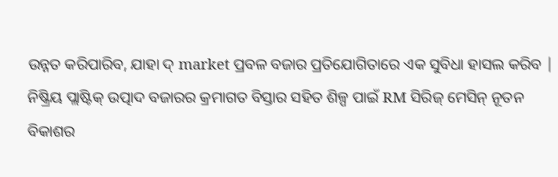ଉନ୍ନତ କରିପାରିବ, ଯାହା ଦ୍ market ପ୍ରବଳ ବଜାର ପ୍ରତିଯୋଗିତାରେ ଏକ ସୁବିଧା ହାସଲ କରିବ |
ନିଷ୍କ୍ରିୟ ପ୍ଲାଷ୍ଟିକ୍ ଉତ୍ପାଦ ବଜାରର କ୍ରମାଗତ ବିସ୍ତାର ସହିତ ଶିଳ୍ପ ପାଇଁ RM ସିରିଜ୍ ମେସିନ୍ ନୂତନ ବିକାଶର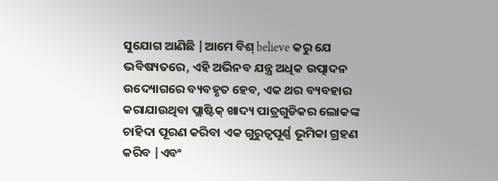ସୁଯୋଗ ଆଣିଛି |ଆମେ ବିଶ୍ believe କରୁ ଯେ ଭବିଷ୍ୟତରେ, ଏହି ଅଭିନବ ଯନ୍ତ୍ର ଅଧିକ ଉତ୍ପାଦନ ଉଦ୍ୟୋଗରେ ବ୍ୟବହୃତ ହେବ, ଏକ ଥର ବ୍ୟବହାର କରାଯାଉଥିବା ପ୍ଲାଷ୍ଟିକ୍ ଖାଦ୍ୟ ପାତ୍ରଗୁଡିକର ଲୋକଙ୍କ ଚାହିଦା ପୂରଣ କରିବା ଏକ ଗୁରୁତ୍ୱପୂର୍ଣ୍ଣ ଭୂମିକା ଗ୍ରହଣ କରିବ |ଏବଂ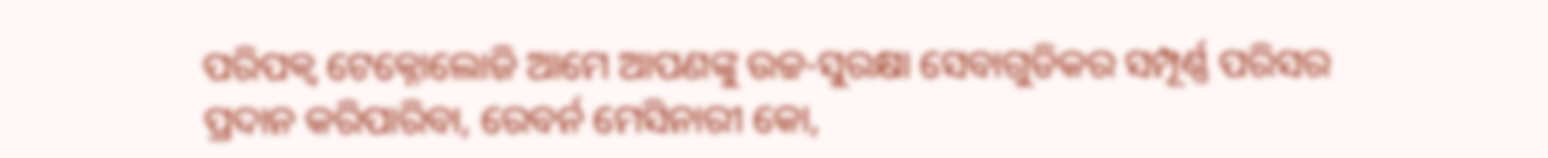ପରିପକ୍ୱ ଟେକ୍ନୋଲୋଜି ଆମେ ଆପଣଙ୍କୁ ଉଚ୍ଚ-ସୁରକ୍ଷା ସେବାଗୁଡିକର ସମ୍ପୂର୍ଣ୍ଣ ପରିସର ପ୍ରଦାନ କରିପାରିବା, ରେବର୍ନ ମେସିନାରୀ କୋ,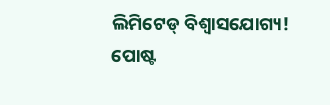ଲିମିଟେଡ୍ ବିଶ୍ୱାସଯୋଗ୍ୟ!
ପୋଷ୍ଟ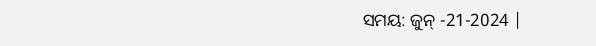ସମୟ: ଜୁନ୍ -21-2024 |